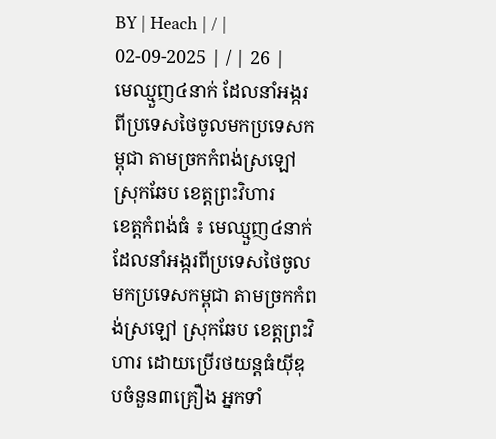BY | Heach | / | 02-09-2025 | / | 26 |
មេឈ្មួញ៤នាក់ ដែលនាំអង្ករពីប្រទេសថៃចូលមកប្រទេសកម្ពុជា តាមច្រកកំពង់ស្រឡៅ ស្រុកឆែប ខេត្តព្រះវិហារ
ខេត្តកំពង់ធំ ៖ មេឈ្មួញ៤នាក់ ដែលនាំអង្ករពីប្រទេសថៃចូលមកប្រទេសកម្ពុជា តាមច្រកកំពង់ស្រឡៅ ស្រុកឆែប ខេត្តព្រះវិហារ ដោយប្រើរថយន្តធំយ៉ីឌុបចំនួន៣គ្រឿង អ្នកទាំ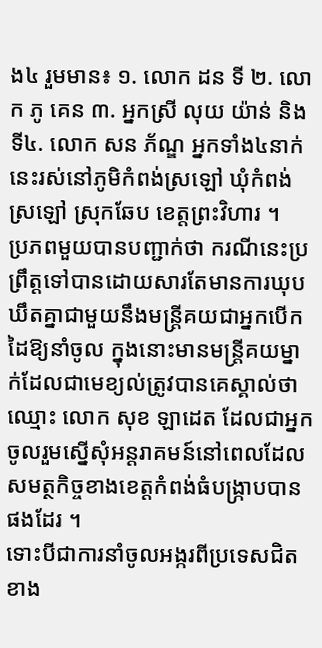ង៤ រួមមាន៖ ១. លោក ដន ទី ២. លោក ភូ គេន ៣. អ្នកស្រី លុយ យ៉ាន់ និងទី៤. លោក សន ភ័ណ្ឌ អ្នកទាំង៤នាក់នេះរស់នៅភូមិកំពង់ស្រឡៅ ឃុំកំពង់ស្រឡៅ ស្រុកឆែប ខេត្តព្រះវិហារ ។
ប្រភពមួយបានបញ្ជាក់ថា ករណីនេះប្រព្រឹត្តទៅបានដោយសារតែមានការឃុបឃឹតគ្នាជាមួយនឹងមន្ត្រីគយជាអ្នកបើកដៃឱ្យនាំចូល ក្នុងនោះមានមន្ត្រីគយម្នាក់ដែលជាមេខ្យល់ត្រូវបានគេស្គាល់ថាឈ្មោះ លោក សុខ ឡាដេត ដែលជាអ្នកចូលរួមស្នើសុំអន្តរាគមន៍នៅពេលដែលសមត្ថកិច្ចខាងខេត្តកំពង់ធំបង្ក្រាបបានផងដែរ ។
ទោះបីជាការនាំចូលអង្ករពីប្រទេសជិតខាង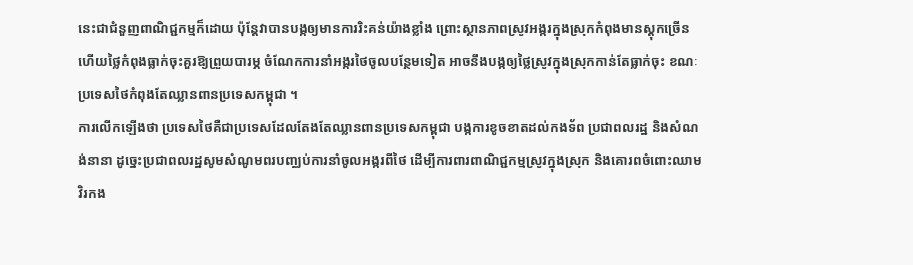នេះជាជំនួញពាណិជ្ជកម្មក៏ដោយ ប៉ុន្តែវាបានបង្កឲ្យមានការរិះគន់យ៉ាងខ្លាំង ព្រោះស្ថានភាពស្រូវអង្ករក្នុងស្រុកកំពុងមានស្តុកច្រើន ហើយថ្លៃកំពុងធ្លាក់ចុះគួរឱ្យព្រួយបារម្ភ ចំណែកការនាំអង្ករថៃចូលបន្ថែមទៀត អាចនឹងបង្កឲ្យថ្លៃស្រូវក្នុងស្រុកកាន់តែធ្លាក់ចុះ ខណៈប្រទេសថៃកំពុងតែឈ្លានពានប្រទេសកម្ពុជា ។
ការលើកឡើងថា ប្រទេសថៃគឺជាប្រទេសដែលតែងតែឈ្លានពានប្រទេសកម្ពុជា បង្កការខូចខាតដល់កងទ័ព ប្រជាពលរដ្ឋ និងសំណង់នានា ដូច្នេះប្រជាពលរដ្ឋសូមសំណូមពរបញ្ឈប់ការនាំចូលអង្ករពីថៃ ដើម្បីការពារពាណិជ្ជកម្មស្រូវក្នុងស្រុក និងគោរពចំពោះឈាមវិរកង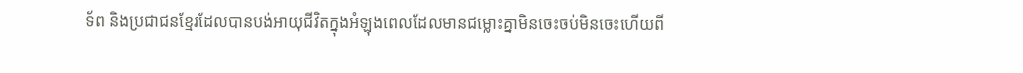ទ័ព និងប្រជាជនខ្មែរដែលបានបង់អាយុជីវិតក្នុងអំឡុងពេលដែលមានជម្លោះគ្នាមិនចេះចប់មិនចេះហើយពី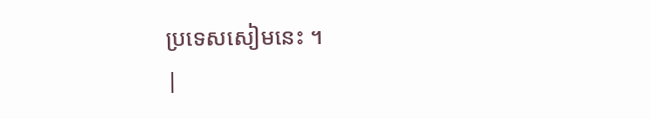ប្រទេសសៀមនេះ ។
|